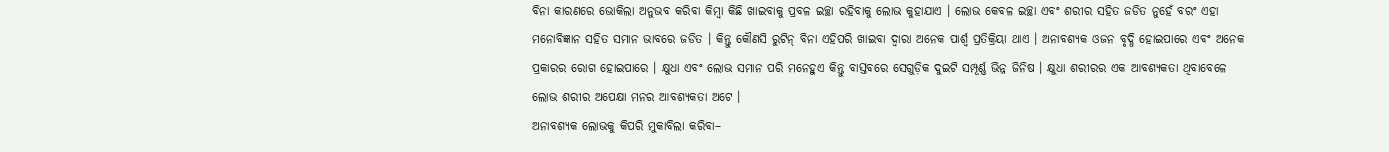ବିନା କାରଣରେ ଭୋକିଲା ଅନୁଭବ କରିବା କିମ୍ବା କିଛି ଖାଇବାକୁ ପ୍ରବଳ ଇଚ୍ଛା ରହିବାକୁ ଲୋଭ କୁହାଯାଏ । ଲୋଭ କେବଳ ଇଚ୍ଛା ଏବଂ ଶରୀର ସହିତ ଜଡିତ ନୁହେଁ ବରଂ ଏହା ମନୋବିଜ୍ଞାନ ସହିତ ସମାନ ଭାବରେ ଜଡିତ । କିନ୍ତୁ କୌଣସି ରୁଟିନ୍ ବିନା ଏହିପରି ଖାଇବା ଦ୍ୱାରା ଅନେକ ପାର୍ଶ୍ୱ ପ୍ରତିକ୍ରିୟା ଥାଏ । ଅନାବଶ୍ୟକ ଓଜନ ବୃଦ୍ଧି ହୋଇପାରେ ଏବଂ ଅନେକ ପ୍ରକାରର ରୋଗ ହୋଇପାରେ । କ୍ଷୁଧା ଏବଂ ଲୋଭ ସମାନ ପରି ମନେହୁଏ କିନ୍ତୁ ବାସ୍ତବରେ ସେଗୁଡ଼ିକ ଦୁଇଟି ସମ୍ପୂର୍ଣ୍ଣ ଭିନ୍ନ ଜିନିଷ । କ୍ଷୁଧା ଶରୀରର ଏକ ଆବଶ୍ୟକତା ଥିବାବେଳେ ଲୋଭ ଶରୀର ଅପେକ୍ଷା ମନର ଆବଶ୍ୟକତା ଅଟେ ।
ଅନାବଶ୍ୟକ ଲୋଭକୁ କିପରି ମୁକାବିଲା କରିବା–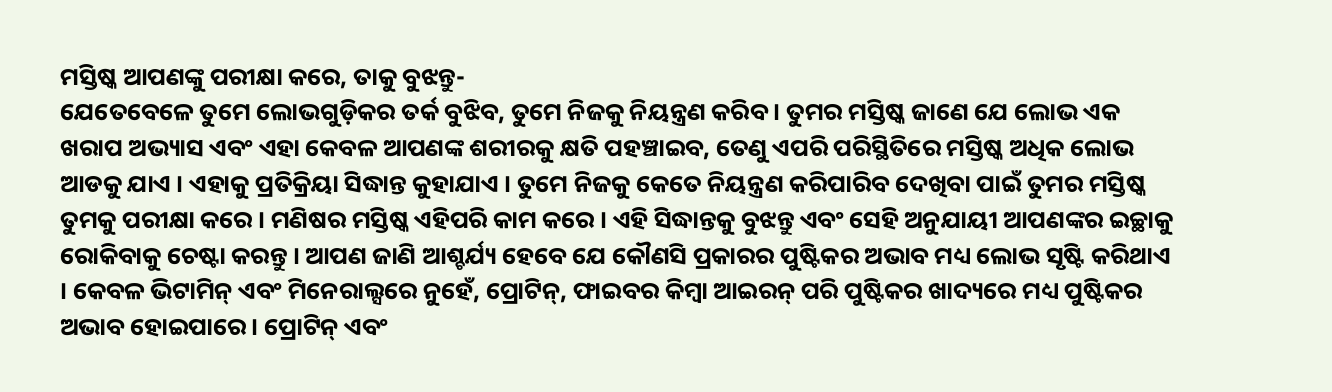ମସ୍ତିଷ୍କ ଆପଣଙ୍କୁ ପରୀକ୍ଷା କରେ, ତାକୁ ବୁଝନ୍ତୁ-
ଯେତେବେଳେ ତୁମେ ଲୋଭଗୁଡ଼ିକର ତର୍କ ବୁଝିବ, ତୁମେ ନିଜକୁ ନିୟନ୍ତ୍ରଣ କରିବ । ତୁମର ମସ୍ତିଷ୍କ ଜାଣେ ଯେ ଲୋଭ ଏକ ଖରାପ ଅଭ୍ୟାସ ଏବଂ ଏହା କେବଳ ଆପଣଙ୍କ ଶରୀରକୁ କ୍ଷତି ପହଞ୍ଚାଇବ, ତେଣୁ ଏପରି ପରିସ୍ଥିତିରେ ମସ୍ତିଷ୍କ ଅଧିକ ଲୋଭ ଆଡକୁ ଯାଏ । ଏହାକୁ ପ୍ରତିକ୍ରିୟା ସିଦ୍ଧାନ୍ତ କୁହାଯାଏ । ତୁମେ ନିଜକୁ କେତେ ନିୟନ୍ତ୍ରଣ କରିପାରିବ ଦେଖିବା ପାଇଁ ତୁମର ମସ୍ତିଷ୍କ ତୁମକୁ ପରୀକ୍ଷା କରେ । ମଣିଷର ମସ୍ତିଷ୍କ ଏହିପରି କାମ କରେ । ଏହି ସିଦ୍ଧାନ୍ତକୁ ବୁଝନ୍ତୁ ଏବଂ ସେହି ଅନୁଯାୟୀ ଆପଣଙ୍କର ଇଚ୍ଛାକୁ ରୋକିବାକୁ ଚେଷ୍ଟା କରନ୍ତୁ । ଆପଣ ଜାଣି ଆଶ୍ଚର୍ଯ୍ୟ ହେବେ ଯେ କୌଣସି ପ୍ରକାରର ପୁଷ୍ଟିକର ଅଭାବ ମଧ୍ୟ ଲୋଭ ସୃଷ୍ଟି କରିଥାଏ । କେବଳ ଭିଟାମିନ୍ ଏବଂ ମିନେରାଲ୍ସରେ ନୁହେଁ, ପ୍ରୋଟିନ୍, ଫାଇବର କିମ୍ବା ଆଇରନ୍ ପରି ପୁଷ୍ଟିକର ଖାଦ୍ୟରେ ମଧ୍ୟ ପୁଷ୍ଟିକର ଅଭାବ ହୋଇପାରେ । ପ୍ରୋଟିନ୍ ଏବଂ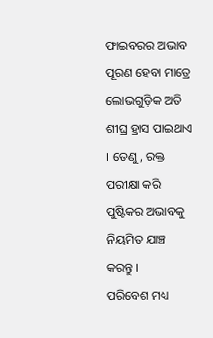ଫାଇବରର ଅଭାବ ପୂରଣ ହେବା ମାତ୍ରେ ଲୋଭଗୁଡ଼ିକ ଅତି ଶୀଘ୍ର ହ୍ରାସ ପାଇଥାଏ । ତେଣୁ, ରକ୍ତ ପରୀକ୍ଷା କରି ପୁଷ୍ଟିକର ଅଭାବକୁ ନିୟମିତ ଯାଞ୍ଚ କରନ୍ତୁ ।
ପରିବେଶ ମଧ୍ୟ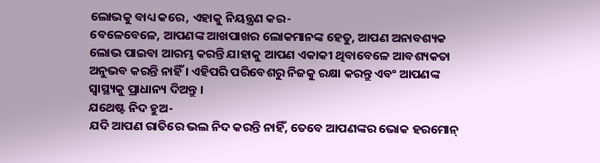ଲୋଭକୁ ବାଧ୍ୟ କରେ, ଏହାକୁ ନିୟନ୍ତ୍ରଣ କର-
ବେଳେବେଳେ, ଆପଣଙ୍କ ଆଖପାଖର ଲୋକମାନଙ୍କ ହେତୁ, ଆପଣ ଅନାବଶ୍ୟକ ଲୋଭ ପାଇବା ଆରମ୍ଭ କରନ୍ତି ଯାହାକୁ ଆପଣ ଏକାକୀ ଥିବାବେଳେ ଆବଶ୍ୟକତା ଅନୁଭବ କରନ୍ତି ନାହିଁ । ଏହିପରି ପରିବେଶରୁ ନିଜକୁ ରକ୍ଷା କରନ୍ତୁ ଏବଂ ଆପଣଙ୍କ ସ୍ୱାସ୍ଥ୍ୟକୁ ପ୍ରାଧାନ୍ୟ ଦିଅନ୍ତୁ ।
ଯଥେଷ୍ଟ ନିଦ ହୁଅ-
ଯଦି ଆପଣ ରାତିରେ ଭଲ ନିଦ କରନ୍ତି ନାହିଁ, ତେବେ ଆପଣଙ୍କର ଭୋକ ହରମୋନ୍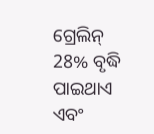ଗ୍ରେଲିନ୍ 28% ବୃଦ୍ଧି ପାଇଥାଏ ଏବଂ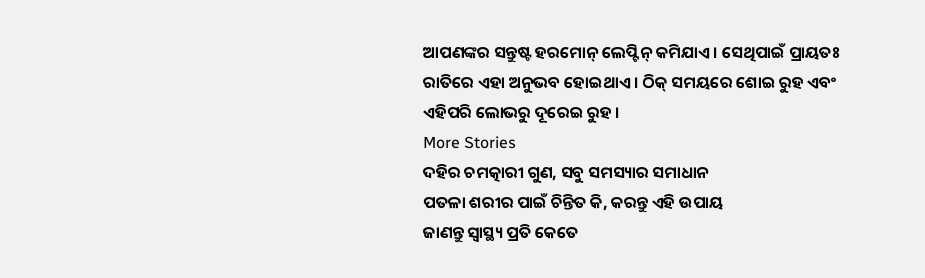ଆପଣଙ୍କର ସନ୍ତୁଷ୍ଟ ହରମୋନ୍ ଲେପ୍ଟିନ୍ କମିଯାଏ । ସେଥିପାଇଁ ପ୍ରାୟତଃ ରାତିରେ ଏହା ଅନୁଭବ ହୋଇଥାଏ । ଠିକ୍ ସମୟରେ ଶୋଇ ରୁହ ଏବଂ ଏହିପରି ଲୋଭରୁ ଦୂରେଇ ରୁହ ।
More Stories
ଦହିର ଚମତ୍କାରୀ ଗୁଣ, ସବୁ ସମସ୍ୟାର ସମାଧାନ
ପତଳା ଶରୀର ପାଇଁ ଚିନ୍ତିତ କି, କରନ୍ତୁ ଏହି ଉପାୟ
ଜାଣନ୍ତୁ ସ୍ବାସ୍ଥ୍ୟ ପ୍ରତି କେତେ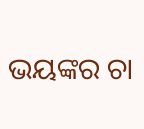ଭୟଙ୍କର ଚା